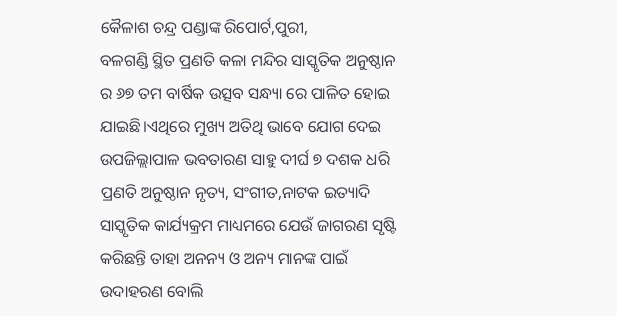କୈଳାଶ ଚନ୍ଦ୍ର ପଣ୍ଡାଙ୍କ ରିପୋର୍ଟ,ପୁରୀ,
ବଳଗଣ୍ଡି ସ୍ଥିତ ପ୍ରଣତି କଳା ମନ୍ଦିର ସାସ୍କୃତିକ ଅନୁଷ୍ଠାନ ର ୬୭ ତମ ବାର୍ଷିକ ଉତ୍ସବ ସନ୍ଧ୍ୟା ରେ ପାଳିତ ହୋଇ ଯାଇଛି।ଏଥିରେ ମୁଖ୍ୟ ଅତିଥି ଭାବେ ଯୋଗ ଦେଇ ଉପଜିଲ୍ଲାପାଳ ଭବତାରଣ ସାହୁ ଦୀର୍ଘ ୭ ଦଶକ ଧରି ପ୍ରଣତି ଅନୁଷ୍ଠାନ ନୃତ୍ୟ, ସଂଗୀତ,ନାଟକ ଇତ୍ୟାଦି ସାସ୍କୃତିକ କାର୍ଯ୍ୟକ୍ରମ ମାଧ୍ୟମରେ ଯେଉଁ ଜାଗରଣ ସୃଷ୍ଟି କରିଛନ୍ତି ତାହା ଅନନ୍ୟ ଓ ଅନ୍ୟ ମାନଙ୍କ ପାଇଁ ଉଦାହରଣ ବୋଲି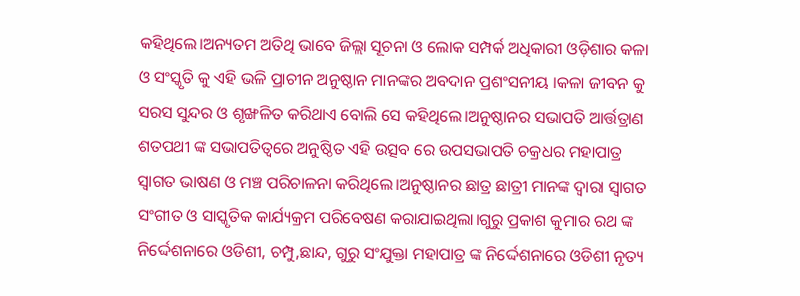କହିଥିଲେ।ଅନ୍ୟତମ ଅତିଥି ଭାବେ ଜିଲ୍ଲା ସୂଚନା ଓ ଲୋକ ସମ୍ପର୍କ ଅଧିକାରୀ ଓଡ଼ିଶାର କଳା ଓ ସଂସ୍କୃତି କୁ ଏହି ଭଳି ପ୍ରାଚୀନ ଅନୁଷ୍ଠାନ ମାନଙ୍କର ଅବଦାନ ପ୍ରଶଂସନୀୟ ।କଳା ଜୀବନ କୁ ସରସ ସୁନ୍ଦର ଓ ଶୃଙ୍ଖଳିତ କରିଥାଏ ବୋଲି ସେ କହିଥିଲେ।ଅନୁଷ୍ଠାନର ସଭାପତି ଆର୍ତ୍ତତ୍ରାଣ ଶତପଥୀ ଙ୍କ ସଭାପତିତ୍ୱରେ ଅନୁଷ୍ଠିତ ଏହି ଉତ୍ସବ ରେ ଉପସଭାପତି ଚକ୍ରଧର ମହାପାତ୍ର ସ୍ୱାଗତ ଭାଷଣ ଓ ମଞ୍ଚ ପରିଚାଳନା କରିଥିଲେ।ଅନୁଷ୍ଠାନର ଛାତ୍ର ଛାତ୍ରୀ ମାନଙ୍କ ଦ୍ୱାରା ସ୍ୱାଗତ ସଂଗୀତ ଓ ସାସ୍କୃତିକ କାର୍ଯ୍ୟକ୍ରମ ପରିବେଷଣ କରାଯାଇଥିଲା।ଗୁରୁ ପ୍ରକାଶ କୁମାର ରଥ ଙ୍କ ନିର୍ଦ୍ଦେଶନାରେ ଓଡିଶୀ, ଚମ୍ପୁ,ଛାନ୍ଦ, ଗୁରୁ ସଂଯୁକ୍ତା ମହାପାତ୍ର ଙ୍କ ନିର୍ଦ୍ଦେଶନାରେ ଓଡିଶୀ ନୃତ୍ୟ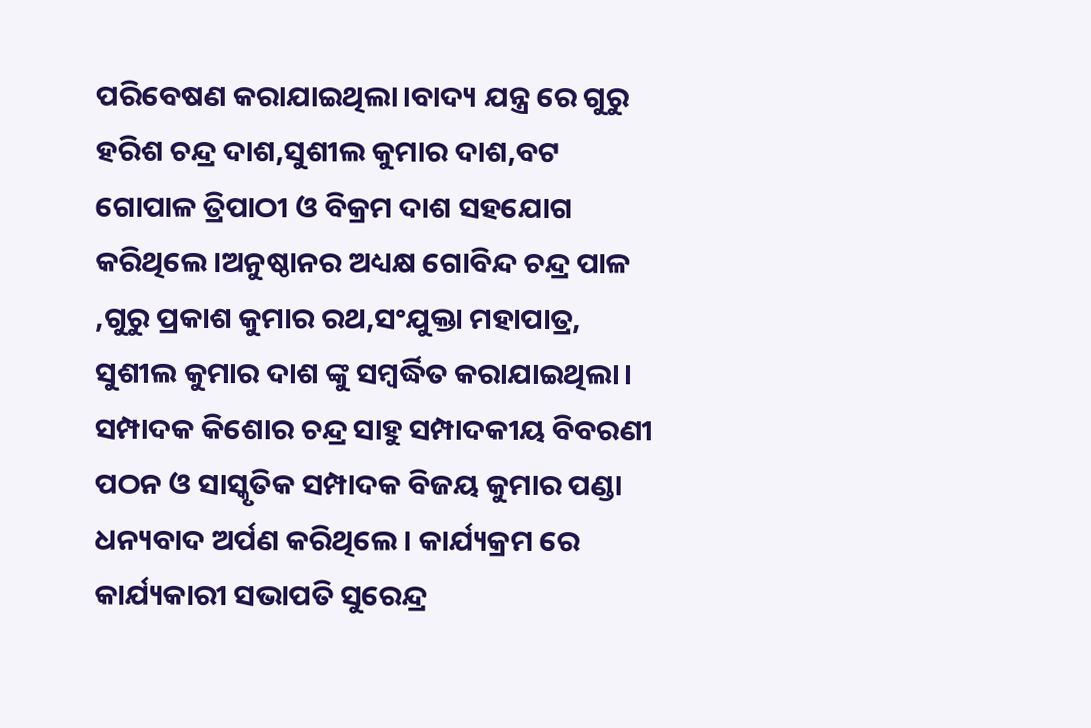ପରିବେଷଣ କରାଯାଇଥିଲା।ବାଦ୍ୟ ଯନ୍ତ୍ର ରେ ଗୁରୁ ହରିଶ ଚନ୍ଦ୍ର ଦାଶ,ସୁଶୀଲ କୁମାର ଦାଶ,ବଟ ଗୋପାଳ ତ୍ରିପାଠୀ ଓ ବିକ୍ରମ ଦାଶ ସହଯୋଗ କରିଥିଲେ।ଅନୁଷ୍ଠାନର ଅଧ୍ୟକ୍ଷ ଗୋବିନ୍ଦ ଚନ୍ଦ୍ର ପାଳ ,ଗୁରୁ ପ୍ରକାଶ କୁମାର ରଥ,ସଂଯୁକ୍ତା ମହାପାତ୍ର, ସୁଶୀଲ କୁମାର ଦାଶ ଙ୍କୁ ସମ୍ବର୍ଦ୍ଧିତ କରାଯାଇଥିଲା।
ସମ୍ପାଦକ କିଶୋର ଚନ୍ଦ୍ର ସାହୁ ସମ୍ପାଦକୀୟ ବିବରଣୀ ପଠନ ଓ ସାସ୍କୃତିକ ସମ୍ପାଦକ ବିଜୟ କୁମାର ପଣ୍ଡା ଧନ୍ୟବାଦ ଅର୍ପଣ କରିଥିଲେ। କାର୍ଯ୍ୟକ୍ରମ ରେ କାର୍ଯ୍ୟକାରୀ ସଭାପତି ସୁରେନ୍ଦ୍ର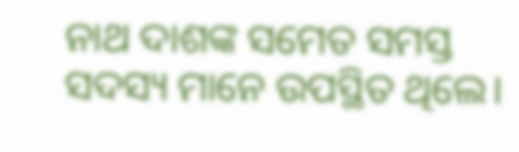ନାଥ ଦାଶଙ୍କ ସମେତ ସମସ୍ତ ସଦସ୍ୟ ମାନେ ଉପସ୍ଥିତ ଥିଲେ।